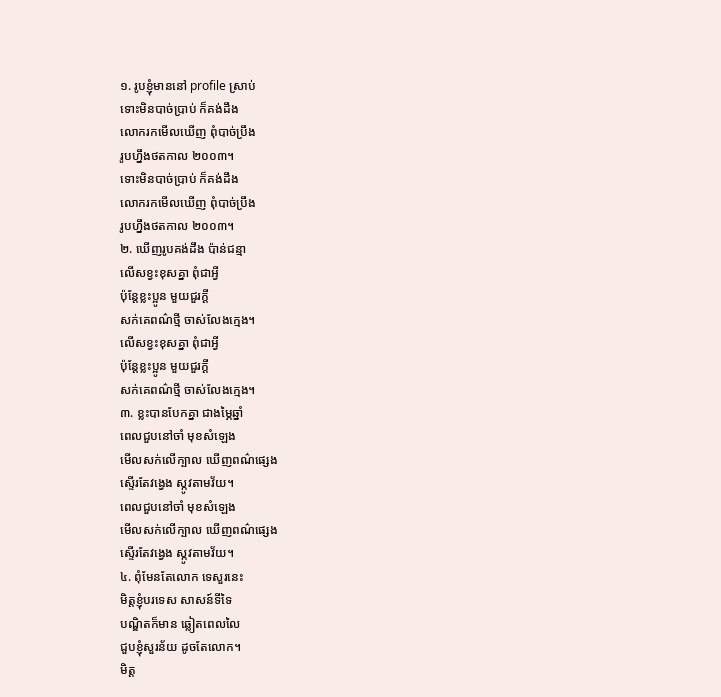១. រូបខ្ញុំមាននៅ profile ស្រាប់
ទោះមិនបាច់ប្រាប់ ក៏គង់ដឹង
លោករកមើលឃើញ ពុំបាច់ប្រឹង
រូបហ្នឹងថតកាល ២០០៣។
ទោះមិនបាច់ប្រាប់ ក៏គង់ដឹង
លោករកមើលឃើញ ពុំបាច់ប្រឹង
រូបហ្នឹងថតកាល ២០០៣។
២. ឃើញរូបគង់ដឹង ប៉ាន់ជន្មា
លើសខ្វះខុសគ្នា ពុំជាអ្វី
ប៉ុន្តែខ្លះប្អូន មួយជួរក្ដី
សក់គេពណ៌ថ្មី ចាស់លែងក្មេង។
លើសខ្វះខុសគ្នា ពុំជាអ្វី
ប៉ុន្តែខ្លះប្អូន មួយជួរក្ដី
សក់គេពណ៌ថ្មី ចាស់លែងក្មេង។
៣. ខ្លះបានបែកគ្នា ជាងម្ភៃឆ្នាំ
ពេលជួបនៅចាំ មុខសំឡេង
មើលសក់លើក្បាល ឃើញពណ៌ផ្សេង
ស្ទើរតែវង្វេង ស្កូវតាមវ័យ។
ពេលជួបនៅចាំ មុខសំឡេង
មើលសក់លើក្បាល ឃើញពណ៌ផ្សេង
ស្ទើរតែវង្វេង ស្កូវតាមវ័យ។
៤. ពុំមែនតែលោក ទេសួរនេះ
មិត្តខ្ញុំបរទេស សាសន៍ទីទៃ
បណ្ឌិតក៏មាន ឆ្លៀតពេលលៃ
ជួបខ្ញុំសួរន័យ ដូចតែលោក។
មិត្ត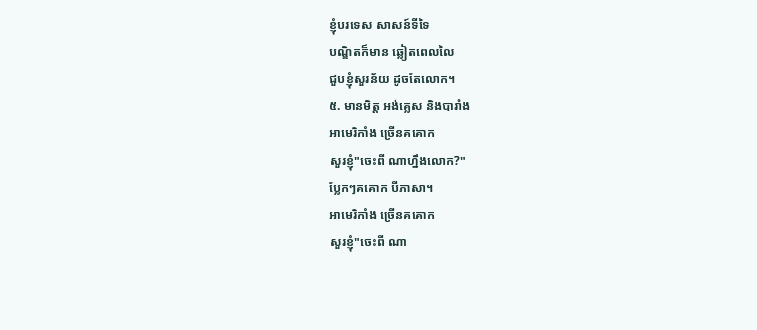ខ្ញុំបរទេស សាសន៍ទីទៃ
បណ្ឌិតក៏មាន ឆ្លៀតពេលលៃ
ជួបខ្ញុំសួរន័យ ដូចតែលោក។
៥. មានមិត្ត អង់គ្លេស និងបារាំង
អាមេរិកាំង ច្រើនគគោក
សួរខ្ញុំ"ចេះពី ណាហ្នឹងលោក?"
ប្លែកៗគគោក បីភាសា។
អាមេរិកាំង ច្រើនគគោក
សួរខ្ញុំ"ចេះពី ណា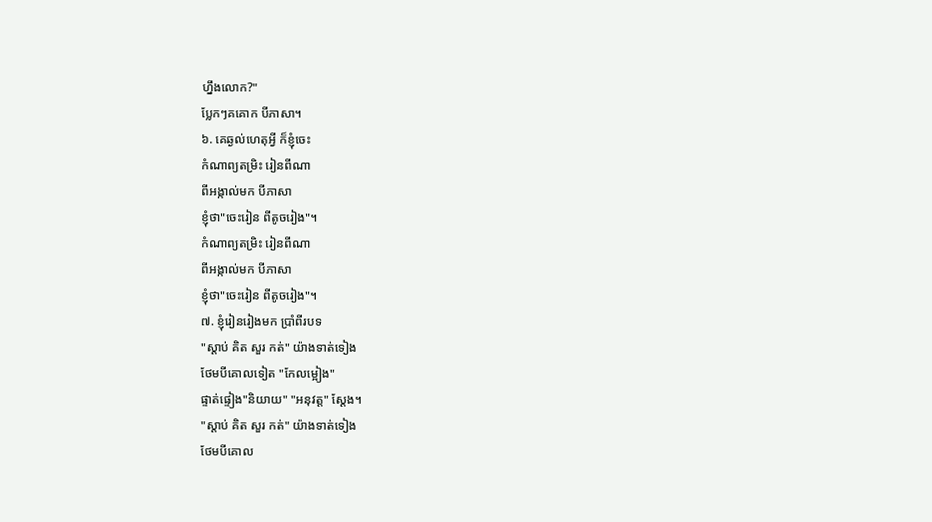ហ្នឹងលោក?"
ប្លែកៗគគោក បីភាសា។
៦. គេឆ្ងល់ហេតុអ្វី ក៏ខ្ញុំចេះ
កំណាព្យតម្រិះ រៀនពីណា
ពីអង្កាល់មក បីភាសា
ខ្ញុំថា"ចេះរៀន ពីតូចរៀង"។
កំណាព្យតម្រិះ រៀនពីណា
ពីអង្កាល់មក បីភាសា
ខ្ញុំថា"ចេះរៀន ពីតូចរៀង"។
៧. ខ្ញុំរៀនរៀងមក ប្រាំពីរបទ
"ស្ដាប់ គិត សួរ កត់" យ៉ាងទាត់ទៀង
ថែមបីគោលទៀត "កែលម្អៀង"
ផ្ទាត់ផ្ទៀង"និយាយ" "អនុវត្ត" ស្ដែង។
"ស្ដាប់ គិត សួរ កត់" យ៉ាងទាត់ទៀង
ថែមបីគោល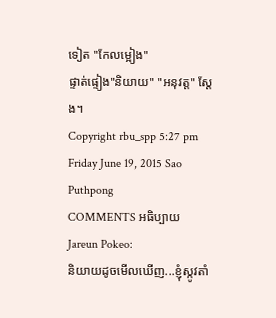ទៀត "កែលម្អៀង"
ផ្ទាត់ផ្ទៀង"និយាយ" "អនុវត្ត" ស្ដែង។
Copyright rbu_spp 5:27 pm Friday June 19, 2015 Sao Puthpong
COMMENTS អធិប្បាយ
Jareun Pokeo:
និយាយដូចមើលឃើញ...ខ្ញុំស្កូវតាំ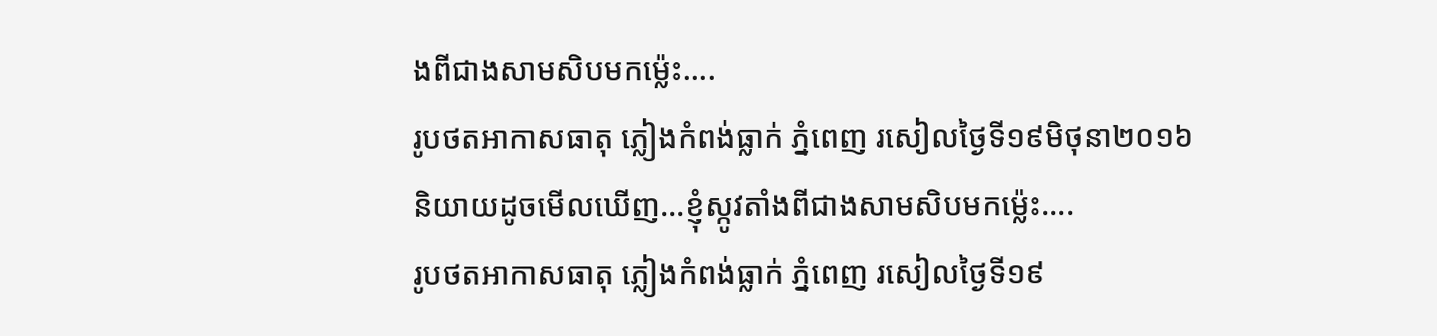ងពីជាងសាមសិបមកម្ល៉េះ....
រូបថតអាកាសធាតុ ភ្លៀងកំពង់ធ្លាក់ ភ្នំពេញ រសៀលថ្ងៃទី១៩មិថុនា២០១៦
និយាយដូចមើលឃើញ...ខ្ញុំស្កូវតាំងពីជាងសាមសិបមកម្ល៉េះ....
រូបថតអាកាសធាតុ ភ្លៀងកំពង់ធ្លាក់ ភ្នំពេញ រសៀលថ្ងៃទី១៩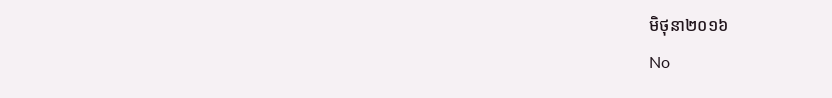មិថុនា២០១៦
No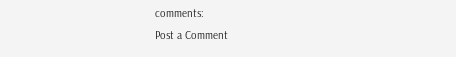comments:
Post a Comment